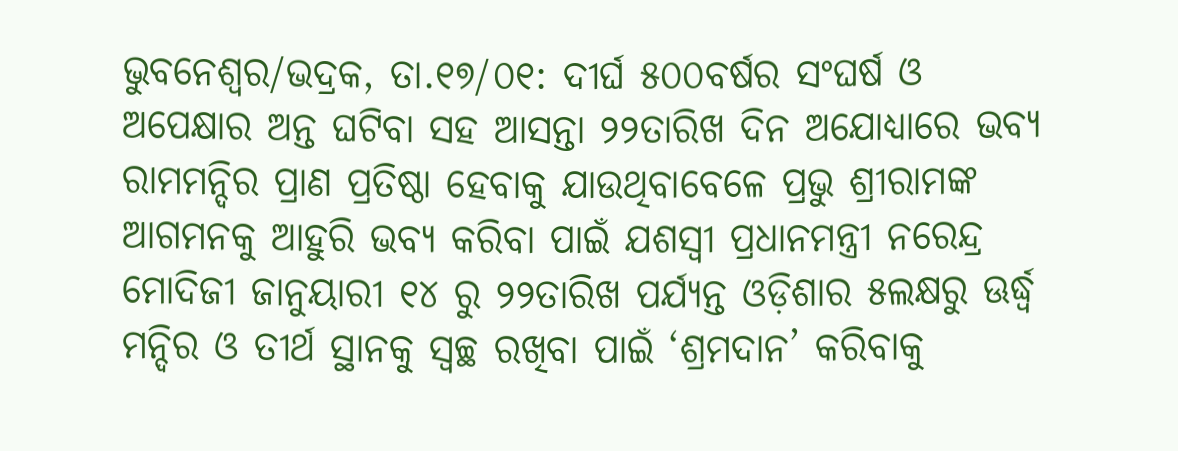ଭୁବନେଶ୍ୱର/ଭଦ୍ରକ, ତା.୧୭/୦୧: ଦୀର୍ଘ ୫୦୦ବର୍ଷର ସଂଘର୍ଷ ଓ ଅପେକ୍ଷାର ଅନ୍ତ ଘଟିବା ସହ ଆସନ୍ତା ୨୨ତାରିଖ ଦିନ ଅଯୋଧ୍ୟାରେ ଭବ୍ୟ ରାମମନ୍ଦିର ପ୍ରାଣ ପ୍ରତିଷ୍ଠା ହେବାକୁ ଯାଉଥିବାବେଳେ ପ୍ରଭୁ ଶ୍ରୀରାମଙ୍କ ଆଗମନକୁ ଆହୁରି ଭବ୍ୟ କରିବା ପାଇଁ ଯଶସ୍ୱୀ ପ୍ରଧାନମନ୍ତ୍ରୀ ନରେନ୍ଦ୍ର ମୋଦିଜୀ ଜାନୁୟାରୀ ୧୪ ରୁ ୨୨ତାରିଖ ପର୍ଯ୍ୟନ୍ତ ଓଡ଼ିଶାର ୫ଲକ୍ଷରୁ ଊର୍ଦ୍ଧ୍ୱ ମନ୍ଦିର ଓ ତୀର୍ଥ ସ୍ଥାନକୁ ସ୍ୱଚ୍ଛ ରଖିବା ପାଇଁ ‘ଶ୍ରମଦାନ’ କରିବାକୁ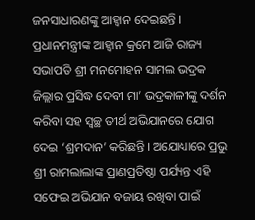ଜନସାଧାରଣଙ୍କୁ ଆହ୍ୱାନ ଦେଇଛନ୍ତି । ପ୍ରଧାନମନ୍ତ୍ରୀଙ୍କ ଆହ୍ୱାନ କ୍ରମେ ଆଜି ରାଜ୍ୟ ସଭାପତି ଶ୍ରୀ ମନମୋହନ ସାମଲ ଭଦ୍ରକ ଜିଲ୍ଲାର ପ୍ରସିଦ୍ଧ ଦେବୀ ମା’ ଭଦ୍ରକାଳୀଙ୍କୁ ଦର୍ଶନ କରିବା ସହ ସ୍ୱଚ୍ଛ ତୀର୍ଥ ଅଭିଯାନରେ ଯୋଗ ଦେଇ ‘ଶ୍ରମଦାନ’ କରିଛନ୍ତି । ଅଯୋଧ୍ୟାରେ ପ୍ରଭୁ ଶ୍ରୀ ରାମଲାଲାଙ୍କ ପ୍ରାଣପ୍ରତିଷ୍ଠା ପର୍ଯ୍ୟନ୍ତ ଏହି ସଫେଇ ଅଭିଯାନ ବଜାୟ ରଖିବା ପାଇଁ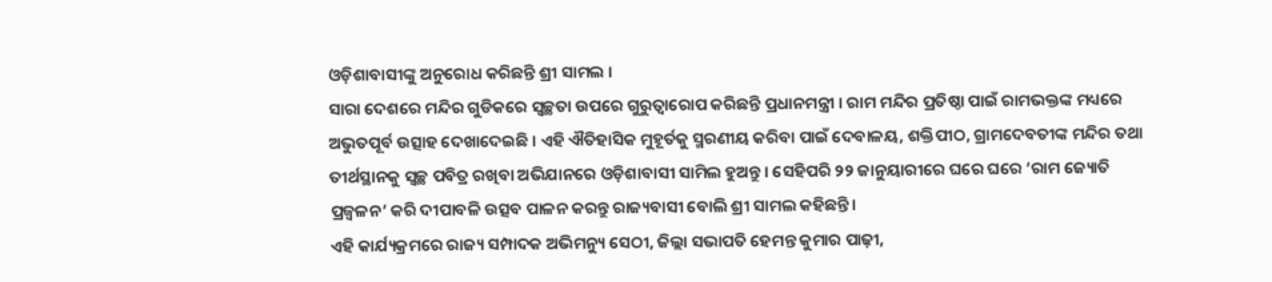ଓଡ଼ିଶାବାସୀଙ୍କୁ ଅନୁରୋଧ କରିଛନ୍ତି ଶ୍ରୀ ସାମଲ ।
ସାରା ଦେଶରେ ମନ୍ଦିର ଗୁଡିକରେ ସ୍ୱଚ୍ଛତା ଉପରେ ଗୁରୁତ୍ୱାରୋପ କରିଛନ୍ତି ପ୍ରଧାନମନ୍ତ୍ରୀ । ରାମ ମନ୍ଦିର ପ୍ରତିଷ୍ଠା ପାଇଁ ରାମଭକ୍ତଙ୍କ ମଧ୍ୟରେ ଅଭୁତପୂର୍ବ ଉତ୍ସାହ ଦେଖାଦେଇଛି । ଏହି ଐତିହାସିକ ମୁହୂର୍ତକୁ ସ୍ମରଣୀୟ କରିବା ପାଇଁ ଦେବାଳୟ, ଶକ୍ତିପୀଠ, ଗ୍ରାମଦେବତୀଙ୍କ ମନ୍ଦିର ତଥା ତୀର୍ଥସ୍ଥାନକୁ ସ୍ୱଚ୍ଛ ପବିତ୍ର ରଖିବା ଅଭିଯାନରେ ଓଡ଼ିଶାବାସୀ ସାମିଲ ହୁଅନ୍ତୁ । ସେହିପରି ୨୨ ଜାନୁୟାରୀରେ ଘରେ ଘରେ ‘ରାମ ଜ୍ୟୋତି ପ୍ରଜ୍ୱଳନ’ କରି ଦୀପାବଳି ଉତ୍ସବ ପାଳନ କରନ୍ତୁ ରାଜ୍ୟବାସୀ ବୋଲି ଶ୍ରୀ ସାମଲ କହିଛନ୍ତି ।
ଏହି କାର୍ଯ୍ୟକ୍ରମରେ ରାଜ୍ୟ ସମ୍ପାଦକ ଅଭିମନ୍ୟୁ ସେଠୀ, ଜିଲ୍ଲା ସଭାପତି ହେମନ୍ତ କୁମାର ପାଢ଼ୀ,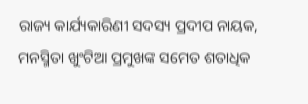ରାଜ୍ୟ କାର୍ଯ୍ୟକାରିଣୀ ସଦସ୍ୟ ପ୍ରଦୀପ ନାୟକ, ମନସ୍ମିତା ଖୁଂଟିଆ ପ୍ରମୁଖଙ୍କ ସମେତ ଶତାଧିକ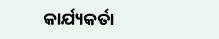କାର୍ଯ୍ୟକର୍ତା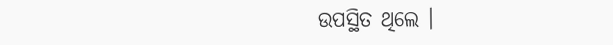ଉପସ୍ଥିତ ଥିଲେ ।